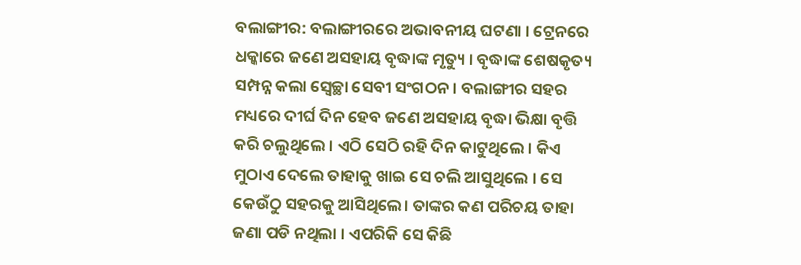ବଲାଙ୍ଗୀର: ବଲାଙ୍ଗୀରରେ ଅଭାବନୀୟ ଘଟଣା । ଟ୍ରେନରେ ଧକ୍କାରେ ଜଣେ ଅସହାୟ ବୃଦ୍ଧାଙ୍କ ମୃତ୍ୟୁ । ବୃଦ୍ଧାଙ୍କ ଶେଷକୃତ୍ୟ ସମ୍ପନ୍ନ କଲା ସ୍ବେଚ୍ଛା ସେବୀ ସଂଗଠନ । ବଲାଙ୍ଗୀର ସହର ମଧ୍ୟରେ ଦୀର୍ଘ ଦିନ ହେବ ଜଣେ ଅସହାୟ ବୃଦ୍ଧା ଭିକ୍ଷା ବୃତ୍ତି କରି ଚଲୁଥିଲେ । ଏଠି ସେଠି ରହି ଦିନ କାଟୁଥିଲେ । କିଏ ମୁଠାଏ ଦେଲେ ତାହାକୁ ଖାଇ ସେ ଚଲି ଆସୁଥିଲେ । ସେ କେଉଁଠୁ ସହରକୁ ଆସିଥିଲେ। ତାଙ୍କର କଣ ପରିଚୟ ତାହା ଜଣା ପଡି ନଥିଲା । ଏପରିକି ସେ କିଛି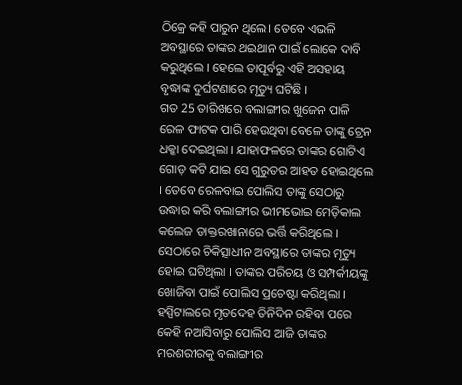ଠିକ୍ରେ କହି ପାରୁନ ଥିଲେ। ତେବେ ଏଭଳି ଅବସ୍ଥାରେ ତାଙ୍କର ଥଇଥାନ ପାଇଁ ଲୋକେ ଦାବି କରୁଥିଲେ । ହେଲେ ତାପୂର୍ବରୁ ଏହି ଅସହାୟ ବୃଦ୍ଧାଙ୍କ ଦୁର୍ଘଟଣାରେ ମୃତ୍ୟୁ ଘଟିଛି ।
ଗତ 25 ତାରିଖରେ ବଲାଙ୍ଗୀର ଖୁଜେନ ପାଳି ରେଳ ଫାଟକ ପାରି ହେଉଥିବା ବେଳେ ତାଙ୍କୁ ଟ୍ରେନ ଧକ୍କା ଦେଇଥିଲା । ଯାହାଫଳରେ ତାଙ୍କର ଗୋଟିଏ ଗୋଡ଼ କଟି ଯାଇ ସେ ଗୁରୁତର ଆହତ ହୋଇଥିଲେ । ତେବେ ରେଳବାଇ ପୋଲିସ ତାଙ୍କୁ ସେଠାରୁ ଉଦ୍ଧାର କରି ବଲାଙ୍ଗୀର ଭୀମଭୋଇ ମେଡ଼ିକାଲ କଲେଜ ଡାକ୍ତରଖାନାରେ ଭର୍ତ୍ତି କରିଥିଲେ । ସେଠାରେ ଚିକିତ୍ସାଧୀନ ଅବସ୍ଥାରେ ତାଙ୍କର ମୃତ୍ୟୁ ହୋଇ ଘଟିଥିଲା । ତାଙ୍କର ପରିଚୟ ଓ ସମ୍ପର୍କୀୟଙ୍କୁ ଖୋଜିବା ପାଇଁ ପୋଲିସ ପ୍ରଚେଷ୍ଟା କରିଥିଲା । ହସ୍ପିଟାଲରେ ମୃତଦେହ ତିନିଦିନ ରହିବା ପରେ କେହି ନଆସିବାରୁ ପୋଲିସ ଆଜି ତାଙ୍କର ମରଶରୀରକୁ ବଲାଙ୍ଗୀର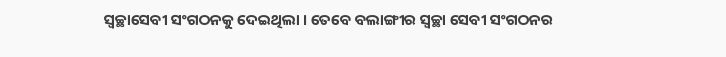ସ୍ବଚ୍ଛାସେବୀ ସଂଗଠନକୁ ଦେଇଥିଲା । ତେବେ ବଲାଙ୍ଗୀର ସ୍ବଚ୍ଛା ସେବୀ ସଂଗଠନର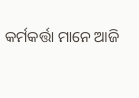କର୍ମକର୍ତ୍ତା ମାନେ ଆଜି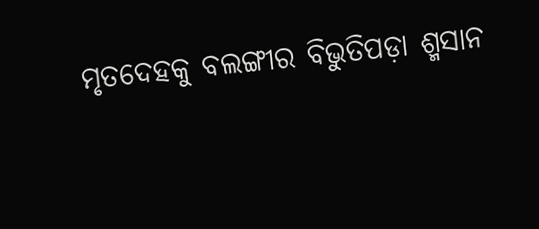ମୃତଦେହକୁ ବଲଙ୍ଗୀର ବିଭୁତିପଡ଼ା ଶ୍ମସାନ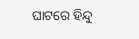ଘାଟରେ ହିନ୍ଦୁ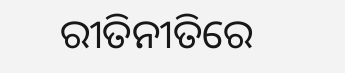ରୀତିନୀତିରେ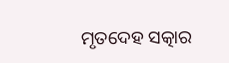ମୃତଦେହ ସତ୍କାର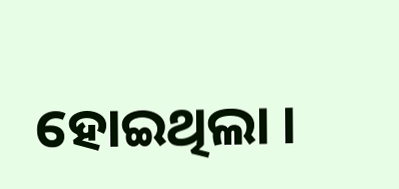ହୋଇଥିଲା ।